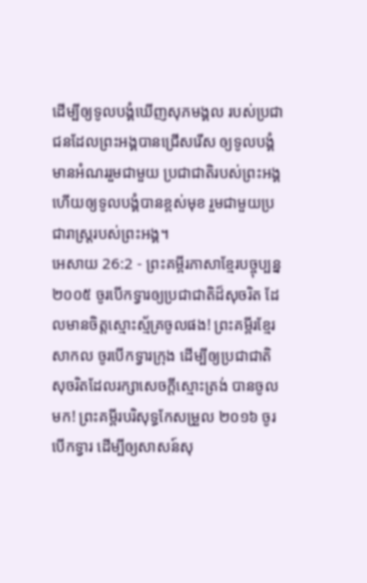ដើម្បីឲ្យទូលបង្គំឃើញសុភមង្គល របស់ប្រជាជនដែលព្រះអង្គបានជ្រើសរើស ឲ្យទូលបង្គំមានអំណររួមជាមួយ ប្រជាជាតិរបស់ព្រះអង្គ ហើយឲ្យទូលបង្គំបានខ្ពស់មុខ រួមជាមួយប្រជារាស្ដ្ររបស់ព្រះអង្គ។
អេសាយ 26:2 - ព្រះគម្ពីរភាសាខ្មែរបច្ចុប្បន្ន ២០០៥ ចូរបើកទ្វារឲ្យប្រជាជាតិដ៏សុចរិត ដែលមានចិត្តស្មោះស្ម័គ្រចូលផង! ព្រះគម្ពីរខ្មែរសាកល ចូរបើកទ្វារក្រុង ដើម្បីឲ្យប្រជាជាតិសុចរិតដែលរក្សាសេចក្ដីស្មោះត្រង់ បានចូលមក! ព្រះគម្ពីរបរិសុទ្ធកែសម្រួល ២០១៦ ចូរបើកទ្វារ ដើម្បីឲ្យសាសន៍សុ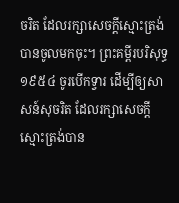ចរិត ដែលរក្សាសេចក្ដីស្មោះត្រង់បានចូលមកចុះ។ ព្រះគម្ពីរបរិសុទ្ធ ១៩៥៤ ចូរបើកទ្វារ ដើម្បីឲ្យសាសន៍សុចរិត ដែលរក្សាសេចក្ដីស្មោះត្រង់បាន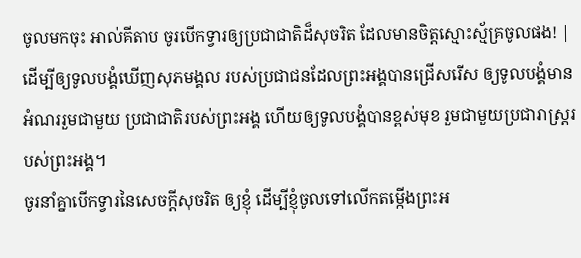ចូលមកចុះ អាល់គីតាប ចូរបើកទ្វារឲ្យប្រជាជាតិដ៏សុចរិត ដែលមានចិត្តស្មោះស្ម័គ្រចូលផង! |
ដើម្បីឲ្យទូលបង្គំឃើញសុភមង្គល របស់ប្រជាជនដែលព្រះអង្គបានជ្រើសរើស ឲ្យទូលបង្គំមានអំណររួមជាមួយ ប្រជាជាតិរបស់ព្រះអង្គ ហើយឲ្យទូលបង្គំបានខ្ពស់មុខ រួមជាមួយប្រជារាស្ដ្ររបស់ព្រះអង្គ។
ចូរនាំគ្នាបើកទ្វារនៃសេចក្ដីសុចរិត ឲ្យខ្ញុំ ដើម្បីខ្ញុំចូលទៅលើកតម្កើងព្រះអ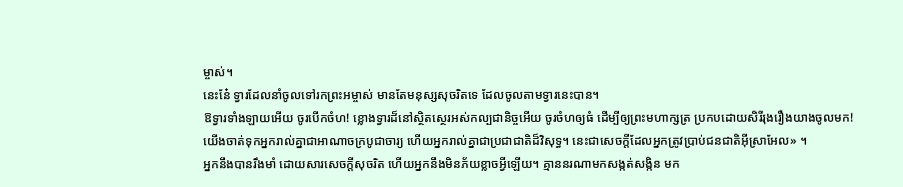ម្ចាស់។
នេះនែ៎ ទ្វារដែលនាំចូលទៅរកព្រះអម្ចាស់ មានតែមនុស្សសុចរិតទេ ដែលចូលតាមទ្វារនេះបាន។
ឱទ្វារទាំងឡាយអើយ ចូរបើកចំហ! ខ្លោងទ្វារដ៏នៅស្ថិតស្ថេរអស់កល្បជានិច្ចអើយ ចូរចំហឲ្យធំ ដើម្បីឲ្យព្រះមហាក្សត្រ ប្រកបដោយសិរីរុងរឿងយាងចូលមក!
យើងចាត់ទុកអ្នករាល់គ្នាជាអាណាចក្របូជាចារ្យ ហើយអ្នករាល់គ្នាជាប្រជាជាតិដ៏វិសុទ្ធ។ នេះជាសេចក្ដីដែលអ្នកត្រូវប្រាប់ជនជាតិអ៊ីស្រាអែល» ។
អ្នកនឹងបានរឹងមាំ ដោយសារសេចក្ដីសុចរិត ហើយអ្នកនឹងមិនភ័យខ្លាចអ្វីឡើយ។ គ្មាននរណាមកសង្កត់សង្កិន មក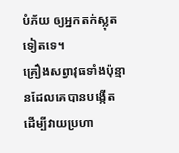បំភ័យ ឲ្យអ្នកតក់ស្លុតទៀតទេ។
គ្រឿងសព្វាវុធទាំងប៉ុន្មានដែលគេបានបង្កើត ដើម្បីវាយប្រហា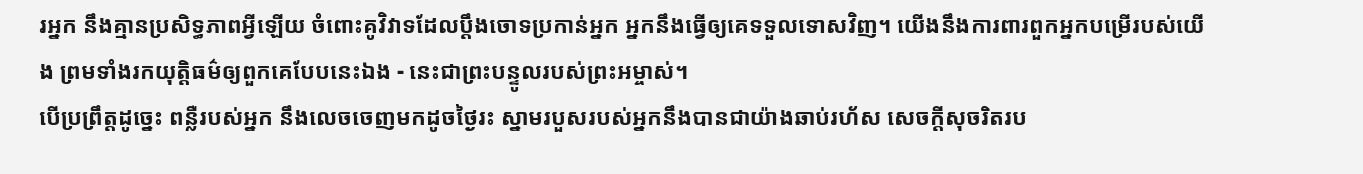រអ្នក នឹងគ្មានប្រសិទ្ធភាពអ្វីឡើយ ចំពោះគូវិវាទដែលប្ដឹងចោទប្រកាន់អ្នក អ្នកនឹងធ្វើឲ្យគេទទួលទោសវិញ។ យើងនឹងការពារពួកអ្នកបម្រើរបស់យើង ព្រមទាំងរកយុត្តិធម៌ឲ្យពួកគេបែបនេះឯង - នេះជាព្រះបន្ទូលរបស់ព្រះអម្ចាស់។
បើប្រព្រឹត្តដូច្នេះ ពន្លឺរបស់អ្នក នឹងលេចចេញមកដូចថ្ងៃរះ ស្នាមរបួសរបស់អ្នកនឹងបានជាយ៉ាងឆាប់រហ័ស សេចក្ដីសុចរិតរប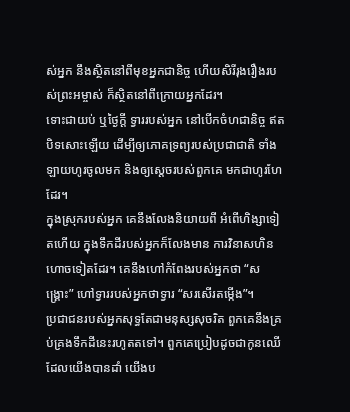ស់អ្នក នឹងស្ថិតនៅពីមុខអ្នកជានិច្ច ហើយសិរីរុងរឿងរបស់ព្រះអម្ចាស់ ក៏ស្ថិតនៅពីក្រោយអ្នកដែរ។
ទោះជាយប់ ឬថ្ងៃក្ដី ទ្វាររបស់អ្នក នៅបើកចំហជានិច្ច ឥតបិទសោះឡើយ ដើម្បីឲ្យភោគទ្រព្យរបស់ប្រជាជាតិ ទាំងឡាយហូរចូលមក និងឲ្យស្ដេចរបស់ពួកគេ មកជាហូរហែដែរ។
ក្នុងស្រុករបស់អ្នក គេនឹងលែងនិយាយពី អំពើហិង្សាទៀតហើយ ក្នុងទឹកដីរបស់អ្នកក៏លែងមាន ការវិនាសហិនហោចទៀតដែរ។ គេនឹងហៅកំពែងរបស់អ្នកថា “សង្គ្រោះ” ហៅទ្វាររបស់អ្នកថាទ្វារ “សរសើរតម្កើង”។
ប្រជាជនរបស់អ្នកសុទ្ធតែជាមនុស្សសុចរិត ពួកគេនឹងគ្រប់គ្រងទឹកដីនេះរហូតតទៅ។ ពួកគេប្រៀបដូចជាកូនឈើដែលយើងបានដាំ យើងប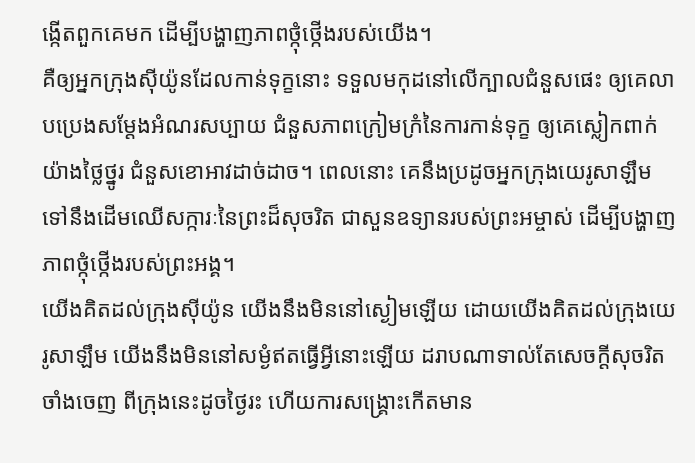ង្កើតពួកគេមក ដើម្បីបង្ហាញភាពថ្កុំថ្កើងរបស់យើង។
គឺឲ្យអ្នកក្រុងស៊ីយ៉ូនដែលកាន់ទុក្ខនោះ ទទួលមកុដនៅលើក្បាលជំនួសផេះ ឲ្យគេលាបប្រេងសម្តែងអំណរសប្បាយ ជំនួសភាពក្រៀមក្រំនៃការកាន់ទុក្ខ ឲ្យគេស្លៀកពាក់យ៉ាងថ្លៃថ្នូរ ជំនួសខោអាវដាច់ដាច។ ពេលនោះ គេនឹងប្រដូចអ្នកក្រុងយេរូសាឡឹម ទៅនឹងដើមឈើសក្ការៈនៃព្រះដ៏សុចរិត ជាសួនឧទ្យានរបស់ព្រះអម្ចាស់ ដើម្បីបង្ហាញភាពថ្កុំថ្កើងរបស់ព្រះអង្គ។
យើងគិតដល់ក្រុងស៊ីយ៉ូន យើងនឹងមិននៅស្ងៀមឡើយ ដោយយើងគិតដល់ក្រុងយេរូសាឡឹម យើងនឹងមិននៅសម្ងំឥតធ្វើអ្វីនោះឡើយ ដរាបណាទាល់តែសេចក្ដីសុចរិតចាំងចេញ ពីក្រុងនេះដូចថ្ងៃរះ ហើយការសង្គ្រោះកើតមាន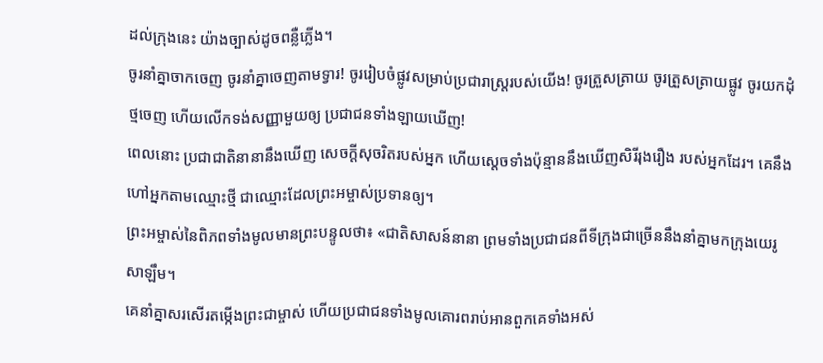ដល់ក្រុងនេះ យ៉ាងច្បាស់ដូចពន្លឺភ្លើង។
ចូរនាំគ្នាចាកចេញ ចូរនាំគ្នាចេញតាមទ្វារ! ចូររៀបចំផ្លូវសម្រាប់ប្រជារាស្ត្ររបស់យើង! ចូរត្រួសត្រាយ ចូរត្រួសត្រាយផ្លូវ ចូរយកដុំថ្មចេញ ហើយលើកទង់សញ្ញាមួយឲ្យ ប្រជាជនទាំងឡាយឃើញ!
ពេលនោះ ប្រជាជាតិនានានឹងឃើញ សេចក្ដីសុចរិតរបស់អ្នក ហើយស្ដេចទាំងប៉ុន្មាននឹងឃើញសិរីរុងរឿង របស់អ្នកដែរ។ គេនឹងហៅអ្នកតាមឈ្មោះថ្មី ជាឈ្មោះដែលព្រះអម្ចាស់ប្រទានឲ្យ។
ព្រះអម្ចាស់នៃពិភពទាំងមូលមានព្រះបន្ទូលថា៖ «ជាតិសាសន៍នានា ព្រមទាំងប្រជាជនពីទីក្រុងជាច្រើននឹងនាំគ្នាមកក្រុងយេរូសាឡឹម។
គេនាំគ្នាសរសើរតម្កើងព្រះជាម្ចាស់ ហើយប្រជាជនទាំងមូលគោរពរាប់អានពួកគេទាំងអស់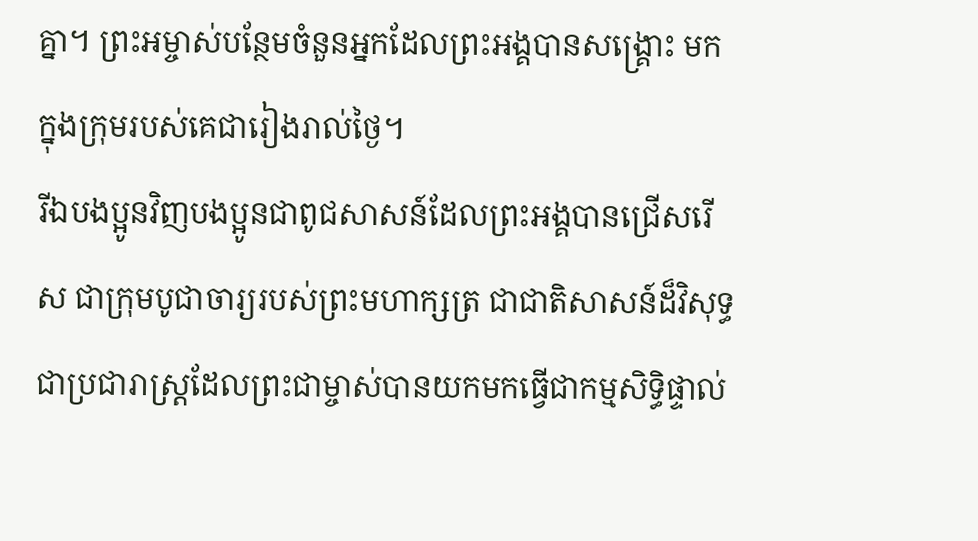គ្នា។ ព្រះអម្ចាស់បន្ថែមចំនួនអ្នកដែលព្រះអង្គបានសង្គ្រោះ មកក្នុងក្រុមរបស់គេជារៀងរាល់ថ្ងៃ។
រីឯបងប្អូនវិញបងប្អូនជាពូជសាសន៍ដែលព្រះអង្គបានជ្រើសរើស ជាក្រុមបូជាចារ្យរបស់ព្រះមហាក្សត្រ ជាជាតិសាសន៍ដ៏វិសុទ្ធ ជាប្រជារាស្ដ្រដែលព្រះជាម្ចាស់បានយកមកធ្វើជាកម្មសិទ្ធិផ្ទាល់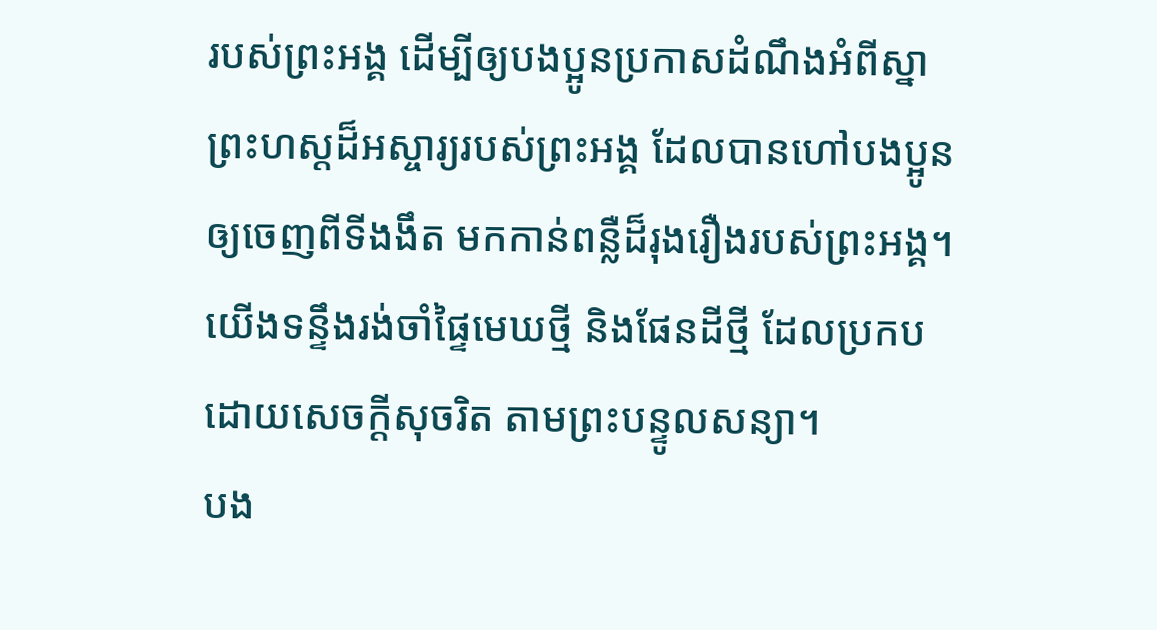របស់ព្រះអង្គ ដើម្បីឲ្យបងប្អូនប្រកាសដំណឹងអំពីស្នាព្រះហស្ដដ៏អស្ចារ្យរបស់ព្រះអង្គ ដែលបានហៅបងប្អូនឲ្យចេញពីទីងងឹត មកកាន់ពន្លឺដ៏រុងរឿងរបស់ព្រះអង្គ។
យើងទន្ទឹងរង់ចាំផ្ទៃមេឃថ្មី និងផែនដីថ្មី ដែលប្រកបដោយសេចក្ដីសុចរិត តាមព្រះបន្ទូលសន្យា។
បង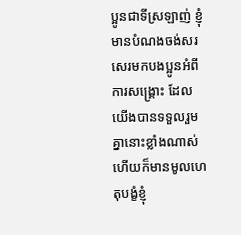ប្អូនជាទីស្រឡាញ់ ខ្ញុំមានបំណងចង់សរសេរមកបងប្អូនអំពីការសង្គ្រោះ ដែលយើងបានទទួលរួមគ្នានោះខ្លាំងណាស់ ហើយក៏មានមូលហេតុបង្ខំខ្ញុំ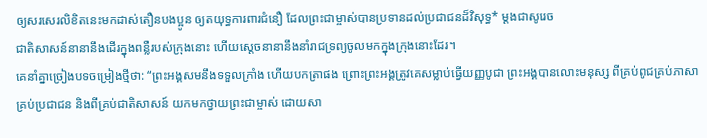ឲ្យសរសេរលិខិតនេះមកដាស់តឿនបងប្អូន ឲ្យតយុទ្ធការពារជំនឿ ដែលព្រះជាម្ចាស់បានប្រទានដល់ប្រជាជនដ៏វិសុទ្ធ* ម្ដងជាសូរេច
ជាតិសាសន៍នានានឹងដើរក្នុងពន្លឺរបស់ក្រុងនោះ ហើយស្ដេចនានានឹងនាំរាជទ្រព្យចូលមកក្នុងក្រុងនោះដែរ។
គេនាំគ្នាច្រៀងបទចម្រៀងថ្មីថា: “ព្រះអង្គសមនឹងទទួលក្រាំង ហើយបកត្រាផង ព្រោះព្រះអង្គត្រូវគេសម្លាប់ធ្វើយញ្ញបូជា ព្រះអង្គបានលោះមនុស្ស ពីគ្រប់ពូជគ្រប់ភាសា គ្រប់ប្រជាជន និងពីគ្រប់ជាតិសាសន៍ យកមកថ្វាយព្រះជាម្ចាស់ ដោយសា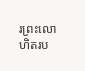រព្រះលោហិតរប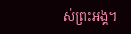ស់ព្រះអង្គ។